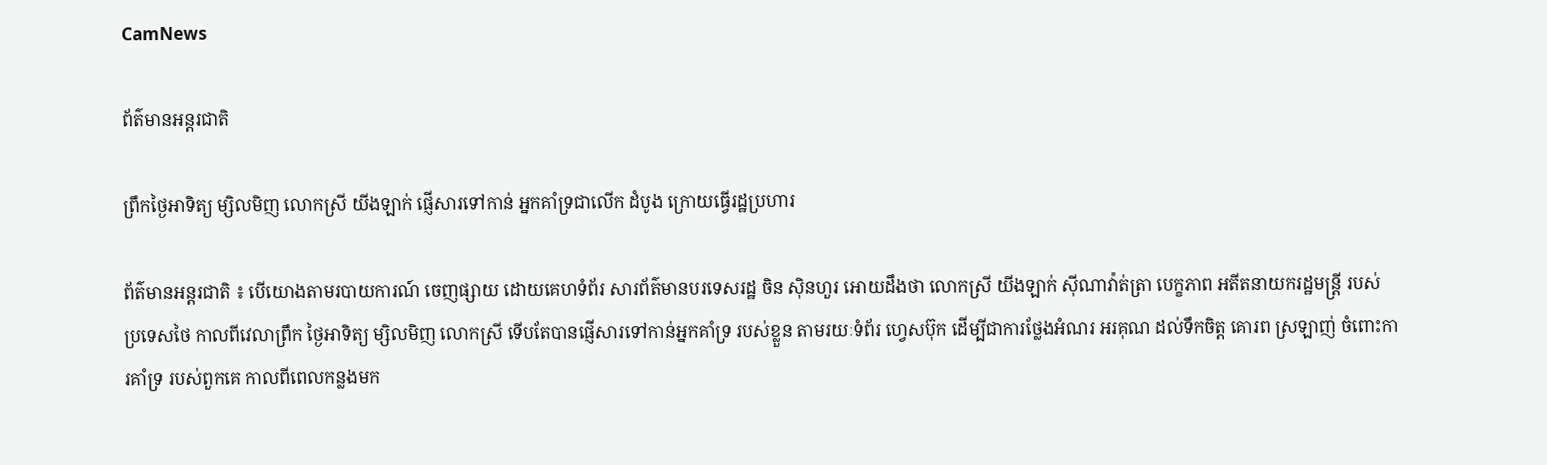CamNews

ព័ត៌មានអន្តរជាតិ

ព្រឹកថ្ងៃអាទិត្យ ម្សិលមិញ លោកស្រី យីងឡាក់ ផ្ញើសារទៅកាន់ អ្នកគាំទ្រជាលើក ដំបូង ក្រោយធ្វើរដ្ឋប្រហារ

ព័ត៌មានអន្តរជាតិ ៖ បើយោងតាមរបាយការណ៍ ចេញផ្សាយ ដោយគេហទំព័រ សារព័ត៌មានបរទេសរដ្ឋ ចិន ស៊ិនហួរ អោយដឹងថា លោកស្រី យីងឡាក់ ស៊ីណាវ៉ាត់ត្រា បេក្ខភាព អតីតនាយករដ្ឋមន្រ្តី របស់ ប្រទេសថៃ កាលពីវេលាព្រឹក ថ្ងៃអាទិត្យ ម្សិលមិញ លោកស្រី ទើបតែបានផ្ញើសារទៅកាន់អ្នកគាំទ្រ របស់ខ្លួន តាមរយៈទំព័រ ហ្វេសប៊ុក ដើម្បីជាការថ្លែងអំណរ អរគុណ ដល់ទឹកចិត្ត គោរព ស្រឡាញ់ ចំពោះការគាំទ្រ របស់ពួកគេ កាលពីពេលកន្លងមក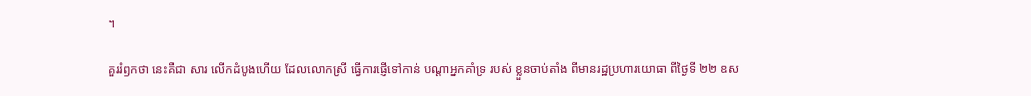។

គួររំឭកថា នេះគឺជា សារ លើកដំបូងហើយ ដែលលោកស្រី ធ្វើការផ្ញើទៅកាន់ បណ្តាអ្នកគាំទ្រ របស់ ខ្លួនចាប់តាំង ពីមានរដ្ឋប្រហារយោធា ពីថ្ងៃទី ២២ ឧស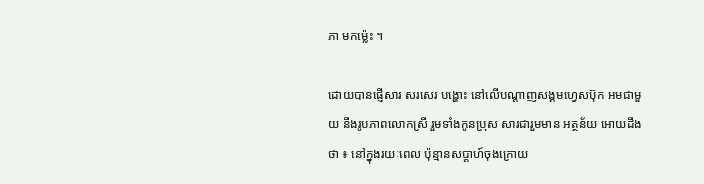ភា មកម្ល៉េះ ។

ដោយបានផ្ញើសារ សរសេរ បង្ហោះ នៅលើបណ្តាញសង្គមហ្វេសប៊ុក អមជាមួយ នឹងរូបភាពលោកស្រី រួមទាំងកូនប្រុស សារជារួមមាន អត្ថន័យ អោយដឹងថា ៖ នៅក្នុងរយៈពេល ប៉ុន្មានសប្តាហ៍ចុងក្រោយ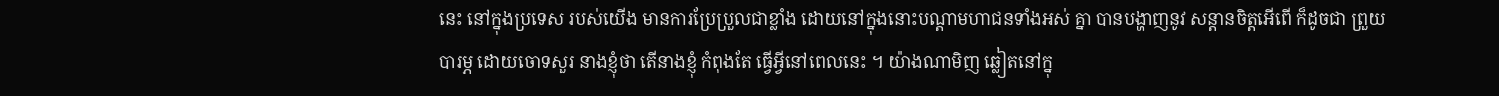នេះ នៅក្នុងប្រទេស របស់យើង មានការប្រែប្រួលជាខ្លាំង ដោយនៅក្នុងនោះបណ្តាមហាជនទាំងអស់ គ្នា បានបង្ហាញនូវ សន្តានចិត្តអើពើ ក៏ដូចជា ព្រួយបារម្ភ ដោយចោទសួរ នាងខ្ញុំថា តើនាងខ្ញុំ កំពុងតែ ធ្វើអ្វីនៅពេលនេះ ។ យ៉ាងណាមិញ ឆ្លៀតនៅក្នុ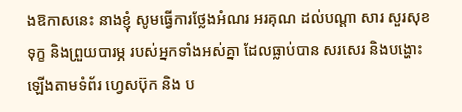ងឱកាសនេះ នាងខ្ញុំ សូមធ្វើការថ្លែងអំណរ អរគុណ ដល់បណ្តា សារ សួរសុខទុក្ខ និងព្រួយបារម្ភ របស់អ្នកទាំងអស់គ្នា ដែលធ្លាប់បាន សរសេរ និងបង្ហោះ ឡើងតាមទំព័រ ហ្វេសប៊ុក និង ប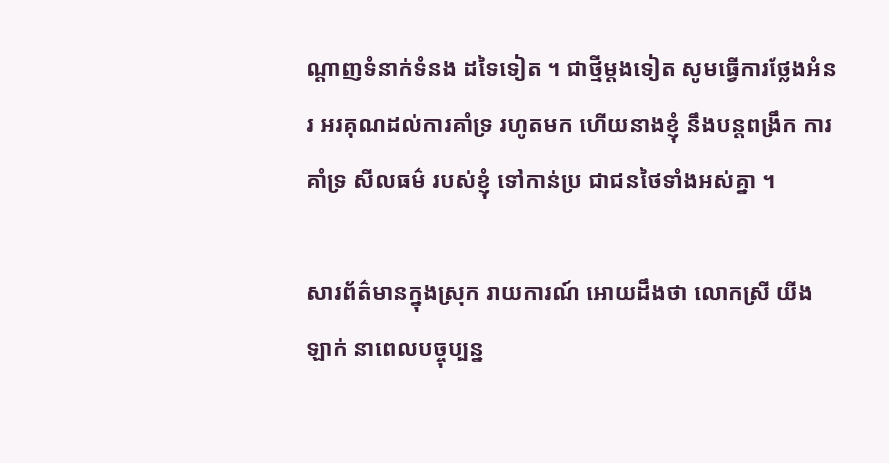ណ្តាញទំនាក់ទំនង ដទៃទៀត ។ ជាថ្មីម្តងទៀត សូមធ្វើការថ្លែងអំនរ អរគុណដល់ការគាំទ្រ រហូតមក ហើយនាងខ្ញុំ នឹងបន្តពង្រឹក ការគាំទ្រ សីលធម៌ របស់ខ្ញុំ ទៅកាន់ប្រ ជាជនថៃទាំងអស់គ្នា ។

សារព័ត៌មានក្នុងស្រុក រាយការណ៍ អោយដឹងថា លោកស្រី យីងឡាក់ នាពេលបច្ចុប្បន្ន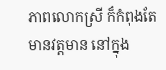ភាពលោកស្រី ក៏កំពុងតែមានវត្តមាន នៅក្នុង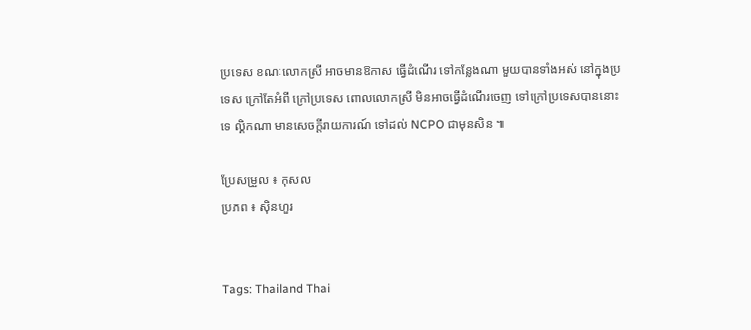ប្រទេស ខណៈលោកស្រី អាចមានឱកាស ធ្វើដំណើរ ទៅកន្លែងណា មួយបានទាំងអស់ នៅក្នុងប្រទេស ក្រៅតែអំពី ក្រៅប្រទេស ពោលលោកស្រី មិនអាចធ្វើដំណើរចេញ ទៅក្រៅប្រទេសបាននោះទេ ល្គិកណា មានសេចក្តីរាយការណ៍ ទៅដល់ NCPO ជាមុនសិន ៕

ប្រែសម្រួល ៖ កុសល
ប្រភព ៖ ស៊ិនហួរ


Tags: Thailand Thai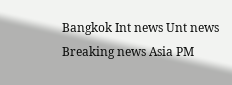Bangkok Int news Unt news Breaking news Asia PM